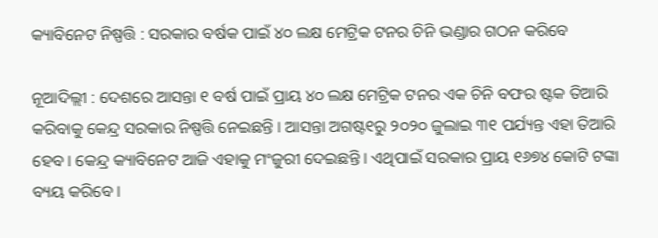କ୍ୟାବିନେଟ ନିଷ୍ପତ୍ତି : ସରକାର ବର୍ଷକ ପାଇଁ ୪୦ ଲକ୍ଷ ମେଟ୍ରିକ ଟନର ଚିନି ଭଣ୍ଡାର ଗଠନ କରିବେ

ନୂଆଦିଲ୍ଲୀ : ଦେଶରେ ଆସନ୍ତା ୧ ବର୍ଷ ପାଇଁ ପ୍ରାୟ ୪୦ ଲକ୍ଷ ମେଟ୍ରିକ ଟନର ଏକ ଚିନି ବଫର ଷ୍ଟକ ତିଆରି କରିବାକୁ କେନ୍ଦ୍ର ସରକାର ନିଷ୍ପତ୍ତି ନେଇଛନ୍ତି । ଆସନ୍ତା ଅଗଷ୍ଟ୧ରୁ ୨୦୨୦ ଜୁଲାଇ ୩୧ ପର୍ଯ୍ୟନ୍ତ ଏହା ତିଆରି ହେବ । କେନ୍ଦ୍ର କ୍ୟାବିନେଟ ଆଜି ଏହାକୁ ମଂଜୁରୀ ଦେଇଛନ୍ତି । ଏଥିପାଇଁ ସରକାର ପ୍ରାୟ ୧୬୭୪ କୋଟି ଟଙ୍କା ବ୍ୟୟ କରିବେ ।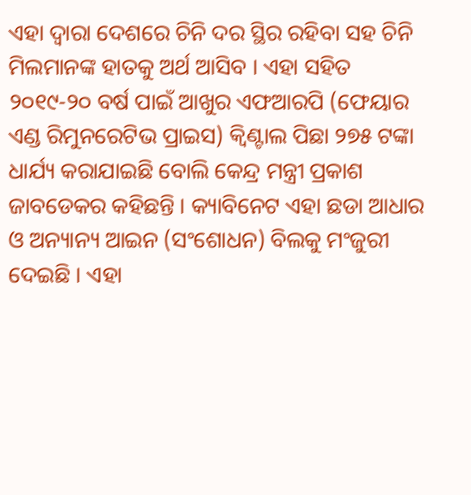ଏହା ଦ୍ୱାରା ଦେଶରେ ଚିନି ଦର ସ୍ଥିର ରହିବା ସହ ଚିନି ମିଲମାନଙ୍କ ହାତକୁ ଅର୍ଥ ଆସିବ । ଏହା ସହିତ ୨୦୧୯-୨୦ ବର୍ଷ ପାଇଁ ଆଖୁର ଏଫଆରପି (ଫେୟାର ଏଣ୍ଡ ରିମୁନରେଟିଭ ପ୍ରାଇସ) କ୍ୱିଣ୍ଟାଲ ପିଛା ୨୭୫ ଟଙ୍କା ଧାର୍ଯ୍ୟ କରାଯାଇଛି ବୋଲି କେନ୍ଦ୍ର ମନ୍ତ୍ରୀ ପ୍ରକାଶ ଜାବଡେକର କହିଛନ୍ତି । କ୍ୟାବିନେଟ ଏହା ଛଡା ଆଧାର ଓ ଅନ୍ୟାନ୍ୟ ଆଇନ (ସଂଶୋଧନ) ବିଲକୁ ମଂଜୁରୀ ଦେଇଛି । ଏହା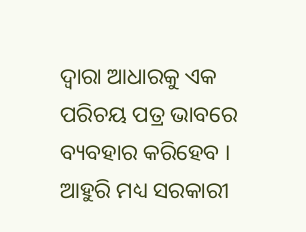ଦ୍ୱାରା ଆଧାରକୁ ଏକ ପରିଚୟ ପତ୍ର ଭାବରେ ବ୍ୟବହାର କରିହେବ । ଆହୁରି ମଧ୍ୟ ସରକାରୀ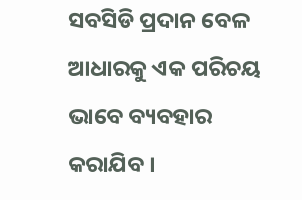ସବସିଡି ପ୍ରଦାନ ବେଳ ଆଧାରକୁ ଏକ ପରିଚୟ ଭାବେ ବ୍ୟବହାର କରାଯିବ ।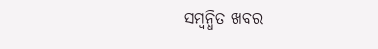ସମ୍ବନ୍ଧିତ ଖବର